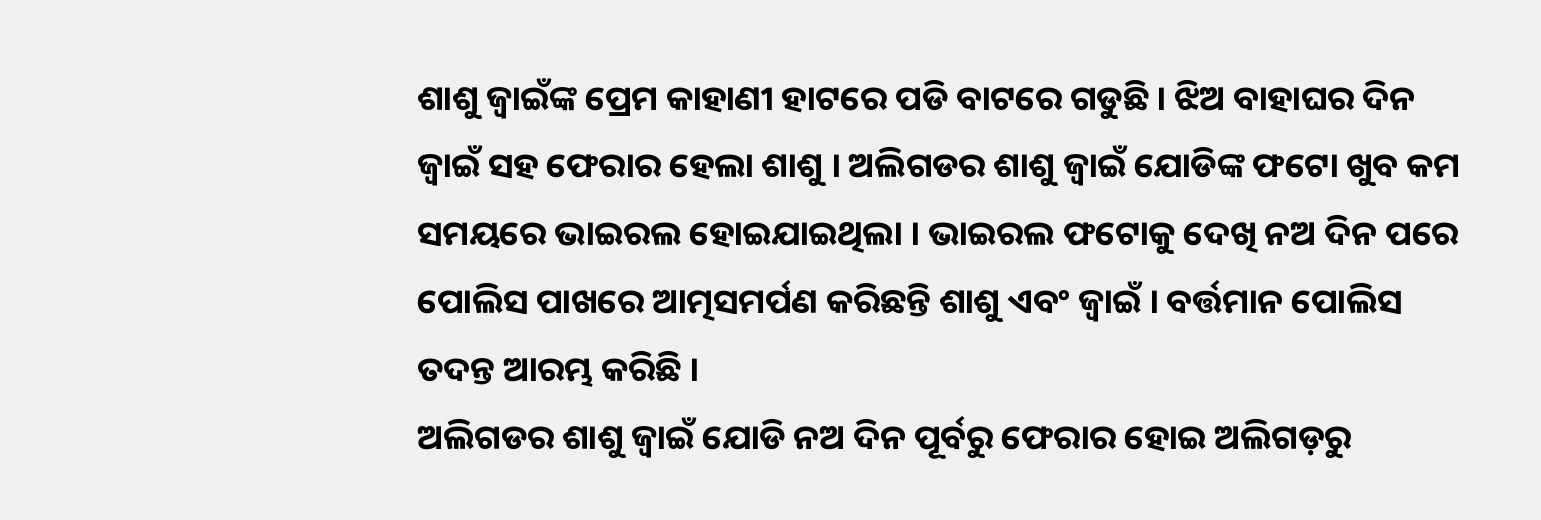ଶାଶୁ ଜ୍ୱାଇଁଙ୍କ ପ୍ରେମ କାହାଣୀ ହାଟରେ ପଡି ବାଟରେ ଗଡୁଛି । ଝିଅ ବାହାଘର ଦିନ ଜ୍ୱାଇଁ ସହ ଫେରାର ହେଲା ଶାଶୁ । ଅଲିଗଡର ଶାଶୁ ଜ୍ୱାଇଁ ଯୋଡିଙ୍କ ଫଟୋ ଖୁବ କମ ସମୟରେ ଭାଇରଲ ହୋଇଯାଇଥିଲା । ଭାଇରଲ ଫଟୋକୁ ଦେଖି ନଅ ଦିନ ପରେ ପୋଲିସ ପାଖରେ ଆତ୍ମସମର୍ପଣ କରିଛନ୍ତି ଶାଶୁ ଏବଂ ଜ୍ୱାଇଁ । ବର୍ତ୍ତମାନ ପୋଲିସ ତଦନ୍ତ ଆରମ୍ଭ କରିଛି ।
ଅଲିଗଡର ଶାଶୁ ଜ୍ୱାଇଁ ଯୋଡି ନଅ ଦିନ ପୂର୍ବରୁ ଫେରାର ହୋଇ ଅଲିଗଡ଼ରୁ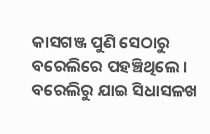କାସଗଞ୍ଜ ପୁଣି ସେଠାରୁ ବରେଲିରେ ପହଞ୍ଚିଥିଲେ । ବରେଲିରୁ ଯାଇ ସିଧାସଳଖ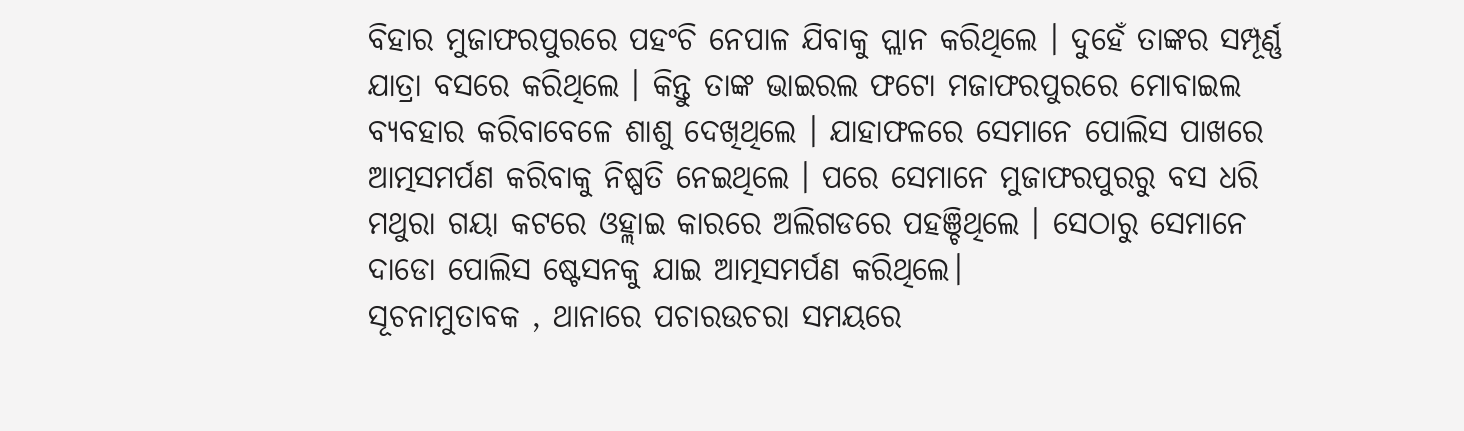ବିହାର ମୁଜାଫରପୁରରେ ପହଂଚି ନେପାଳ ଯିବାକୁ ପ୍ଲାନ କରିଥିଲେ । ଦୁହେଁ ତାଙ୍କର ସମ୍ପୂର୍ଣ୍ଣ ଯାତ୍ରା ବସରେ କରିଥିଲେ । କିନ୍ତୁ ତାଙ୍କ ଭାଇରଲ ଫଟୋ ମଜାଫରପୁରରେ ମୋବାଇଲ ବ୍ୟବହାର କରିବାବେଳେ ଶାଶୁ ଦେଖିଥିଲେ । ଯାହାଫଳରେ ସେମାନେ ପୋଲିସ ପାଖରେ ଆତ୍ମସମର୍ପଣ କରିବାକୁ ନିଷ୍ପତି ନେଇଥିଲେ । ପରେ ସେମାନେ ମୁଜାଫରପୁରରୁ ବସ ଧରି ମଥୁରା ଗୟା କଟରେ ଓହ୍ଲାଇ କାରରେ ଅଲିଗଡରେ ପହଞ୍ଚିଥିଲେ । ସେଠାରୁ ସେମାନେ ଦାଡୋ ପୋଲିସ ଷ୍ଟେସନକୁ ଯାଇ ଆତ୍ମସମର୍ପଣ କରିଥିଲେ।
ସୂଚନାମୁତାବକ , ଥାନାରେ ପଚାରଉଚରା ସମୟରେ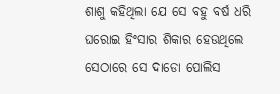ଶାଶୁ କହିଥିଲା ଯେ ସେ ବହୁ ବର୍ଷ ଧରି ଘରୋଇ ହିଂସାର ଶିକାର ହେଉଥିଲେ ସେଠାରେ ସେ ଦାଡୋ ପୋଲିସ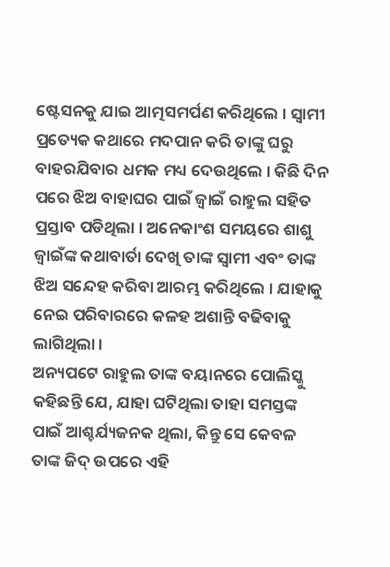ଷ୍ଟେସନକୁ ଯାଇ ଆତ୍ମସମର୍ପଣ କରିଥିଲେ । ସ୍ୱାମୀ ପ୍ରତ୍ୟେକ କଥାରେ ମଦପାନ କରି ତାଙ୍କୁ ଘରୁ ବାହରଯିବାର ଧମକ ମଧ୍ୟ ଦେଉଥିଲେ । କିଛି ଦିନ ପରେ ଝିଅ ବାହାଘର ପାଇଁ ଜ୍ୱାଇଁ ରାହୁଲ ସହିତ ପ୍ରସ୍ତାବ ପଡିଥିଲା । ଅନେକାଂଶ ସମୟରେ ଶାଶୁ ଜ୍ୱାଇଁଙ୍କ କଥାବାର୍ତା ଦେଖି ତାଙ୍କ ସ୍ୱାମୀ ଏବଂ ତାଙ୍କ ଝିଅ ସନ୍ଦେହ କରିବା ଆରମ୍ଭ କରିଥିଲେ । ଯାହାକୁ ନେଇ ପରିବାରରେ କଳହ ଅଶାନ୍ତି ବଢିବାକୁ ଲାଗିଥିଲା ।
ଅନ୍ୟପଟେ ରାହୁଲ ତାଙ୍କ ବୟାନରେ ପୋଲିସ୍କୁ କହିଛନ୍ତି ଯେ, ଯାହା ଘଟିଥିଲା ତାହା ସମସ୍ତଙ୍କ ପାଇଁ ଆଶ୍ଚର୍ଯ୍ୟଜନକ ଥିଲା, କିନ୍ତୁ ସେ କେବଳ ତାଙ୍କ ଜିଦ୍ ଉପରେ ଏହି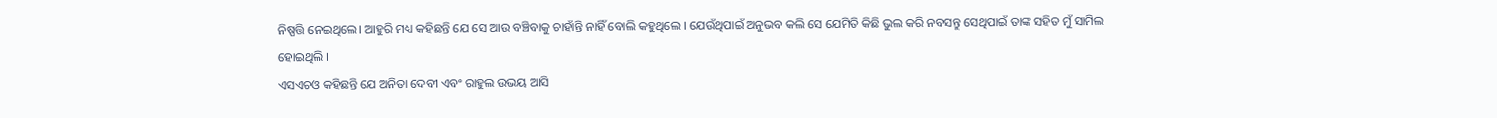ନିଷ୍ପତ୍ତି ନେଇଥିଲେ। ଆହୁରି ମଧ୍ୟ କହିଛନ୍ତି ଯେ ସେ ଆଉ ବଞ୍ଚିବାକୁ ଚାହାଁନ୍ତି ନାହିଁ ବୋଲି କହୁଥିଲେ । ଯେଉଁଥିପାଇଁ ଅନୁଭବ କଲି ସେ ଯେମିତି କିଛି ଭୁଲ କରି ନବସନ୍ତୁ ସେଥିପାଇଁ ତାଙ୍କ ସହିତ ମୁଁ ସାମିଲ ହୋଇଥିଲି ।
ଏସଏଚଓ କହିଛନ୍ତି ଯେ ଅନିତା ଦେବୀ ଏବଂ ରାହୁଲ ଉଭୟ ଆସି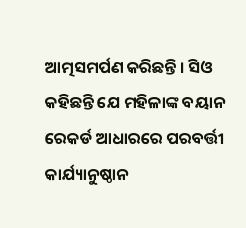ଆତ୍ମସମର୍ପଣ କରିଛନ୍ତି । ସିଓ କହିଛନ୍ତି ଯେ ମହିଳାଙ୍କ ବୟାନ ରେକର୍ଡ ଆଧାରରେ ପରବର୍ତ୍ତୀ କାର୍ଯ୍ୟାନୁଷ୍ଠାନ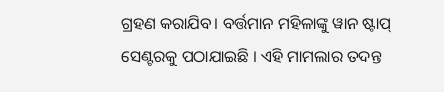ଗ୍ରହଣ କରାଯିବ। ବର୍ତ୍ତମାନ ମହିଳାଙ୍କୁ ୱାନ ଷ୍ଟାପ୍ ସେଣ୍ଟରକୁ ପଠାଯାଇଛି । ଏହି ମାମଲାର ତଦନ୍ତ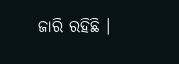ଜାରି ରହିଛି ।